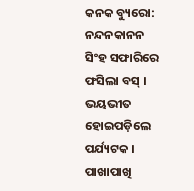କନକ ବ୍ୟୁରୋ: ନନ୍ଦନକାନନ ସିଂହ ସଫାରିରେ ଫସିଲା ବସ୍ । ଭୟଭୀତ ହୋଇପଡ଼ିଲେ ପର୍ଯ୍ୟଟକ । ପାଖାପାଖି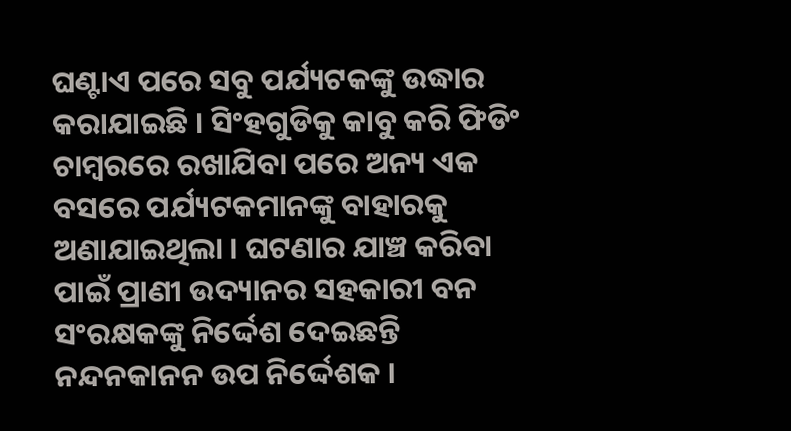ଘଣ୍ଟାଏ ପରେ ସବୁ ପର୍ଯ୍ୟଟକଙ୍କୁ ଉଦ୍ଧାର କରାଯାଇଛି । ସିଂହଗୁଡିକୁ କାବୁ କରି ଫିଡିଂ ଚାମ୍ବରରେ ରଖାଯିବା ପରେ ଅନ୍ୟ ଏକ ବସରେ ପର୍ଯ୍ୟଟକମାନଙ୍କୁ ବାହାରକୁ ଅଣାଯାଇଥିଲା । ଘଟଣାର ଯାଞ୍ଚ କରିବା ପାଇଁ ପ୍ରାଣୀ ଉଦ୍ୟାନର ସହକାରୀ ବନ ସଂରକ୍ଷକଙ୍କୁ ନିର୍ଦ୍ଦେଶ ଦେଇଛନ୍ତି ନନ୍ଦନକାନନ ଉପ ନିର୍ଦ୍ଦେଶକ ।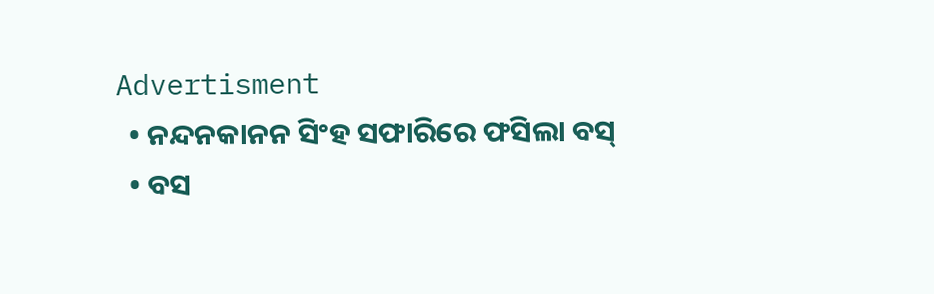Advertisment
  • ନନ୍ଦନକାନନ ସିଂହ ସଫାରିରେ ଫସିଲା ବସ୍
  • ବସ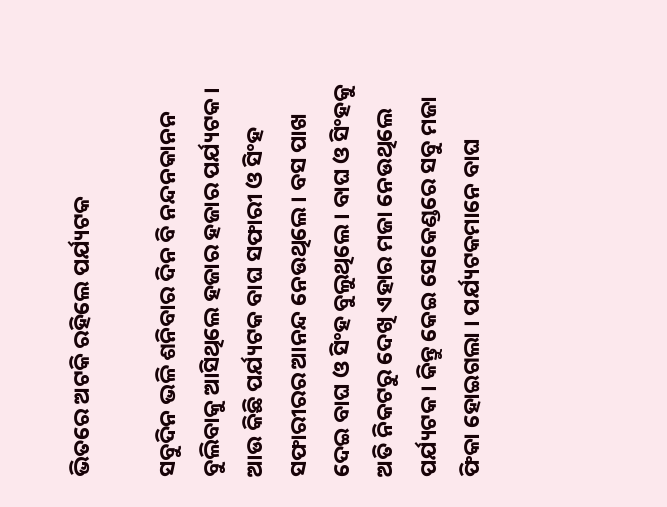ଭିତରେ ଅଟକି ରହିଲେ ପର୍ଯ୍ୟଟକ

ସବୁଦିନ ଭଳି ଶନିବାର ଦିନ ବି ନନ୍ଦନକାନନ ବୁଲିବାକୁ ଆସିଥିଲେ ହଜାର ହଜାର ପର୍ଯ୍ୟଟକ । ଆଉ କିଛି ପର୍ଯ୍ୟଟକ ବାଘ ସଫାରୀ ଓ ସିଂହ ସଫାରୀରର ଆନନ୍ଦ ନେଉଥିଲେ । ବସ ପାଖ ଦେଇ ବାଘ ଓ ସିଂହ ବୁଲୁଥିଲେ । ବାଘ ଓ ସିଂହକୁ ଅତି ନିକଟରୁ ଦେଖି ଏହାର ମଜା ନେଉଥିଲେ ପର୍ଯ୍ୟଟକ । କିନ୍ତୁ କେଇ ସେକେଣ୍ଡରେ ସବୁ ମଜା ଫିକା ହୋଇଗଲା । ପର୍ଯ୍ୟଟକମାନେ ବାଘ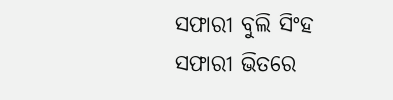ସଫାରୀ ବୁଲି ସିଂହ ସଫାରୀ ଭିତରେ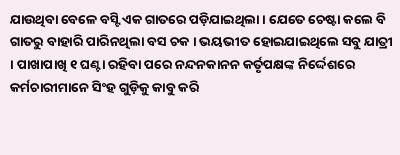ଯାଉଥିବା ବେଳେ ବସ୍ଟି ଏକ ଗାତରେ ପଡ଼ିଯାଇଥିଲା । ଯେତେ ଚେଷ୍ଟା କଲେ ବି ଗାତରୁ ବାହାରି ପାରିନଥିଲା ବସ ଚକ । ଭୟଭୀତ ହୋଇଯାଇଥିଲେ ସବୁ ଯାତ୍ରୀ । ପାଖାପାଖି ୧ ଘଣ୍ଟା ରହିବା ପରେ ନନ୍ଦନକାନନ କର୍ତୃପକ୍ଷଙ୍କ ନିର୍ଦ୍ଦେଶରେ କର୍ମଚାରୀମାନେ ସିଂହ ଗୁଡ଼ିକୁ କାବୁ କରି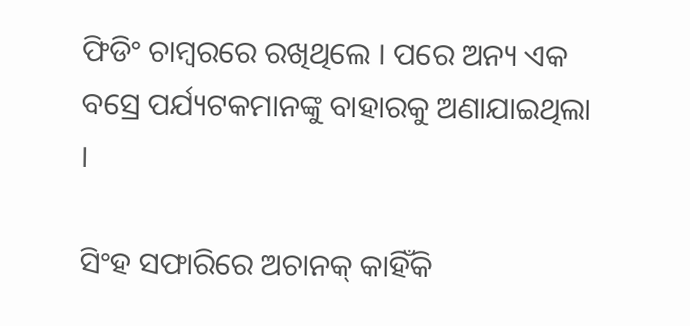ଫିଡିଂ ଚାମ୍ବରରେ ରଖିଥିଲେ । ପରେ ଅନ୍ୟ ଏକ ବସ୍ରେ ପର୍ଯ୍ୟଟକମାନଙ୍କୁ ବାହାରକୁ ଅଣାଯାଇଥିଲା ।

ସିଂହ ସଫାରିରେ ଅଚାନକ୍ କାହିଁକି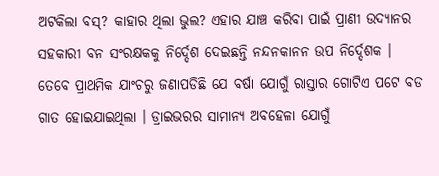ଅଟକିଲା ବସ୍? କାହାର ଥିଲା ଭୁଲ? ଏହାର ଯାଞ୍ଚ କରିବା ପାଇଁ ପ୍ରାଣୀ ଉଦ୍ୟାନର ସହକାରୀ ବନ ସଂରକ୍ଷକକୁ ନିର୍ଦ୍ଦେଶ ଦେଇଛନ୍ତି ନନ୍ଦନକାନନ ଉପ ନିର୍ଦ୍ଦେଶକ । ତେବେ ପ୍ରାଥମିକ ଯାଂଚରୁ ଜଣାପଡିଛି ଯେ ବର୍ଷା ଯୋଗୁଁ ରାସ୍ତାର ଗୋଟିଏ ପଟେ ବଡ ଗାତ ହୋଇଯାଇଥିଲା । ଡ୍ରାଇଭରର ସାମାନ୍ୟ ଅବହେଳା ଯୋଗୁଁ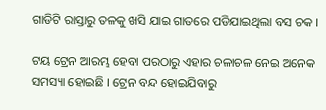ଗାଡିଟି ରାସ୍ତାରୁ ତଳକୁ ଖସି ଯାଇ ଗାତରେ ପଡିଯାଇଥିଲା ବସ ଚକ ।

ଟୟ ଟ୍ରେନ ଆରମ୍ଭ ହେବା ପରଠାରୁ ଏହାର ଚଳାଚଳ ନେଇ ଅନେକ ସମସ୍ୟା ହୋଇଛି । ଟ୍ରେନ ବନ୍ଦ ହୋଇଯିବାରୁ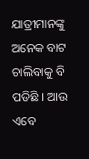ଯାତ୍ରୀମାନଙ୍କୁ ଅନେକ ବାଟ ଚାଲିବାକୁ ବି ପଡିଛି । ଆଉ ଏବେ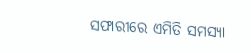ସଫାରୀରେ ଏମିତି ସମସ୍ୟା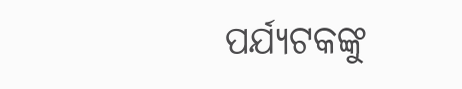ପର୍ଯ୍ୟଟକଙ୍କୁ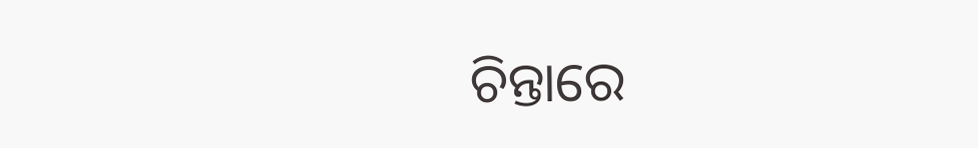ଚିନ୍ତାରେ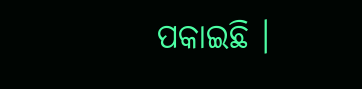ପକାଇଛି ।